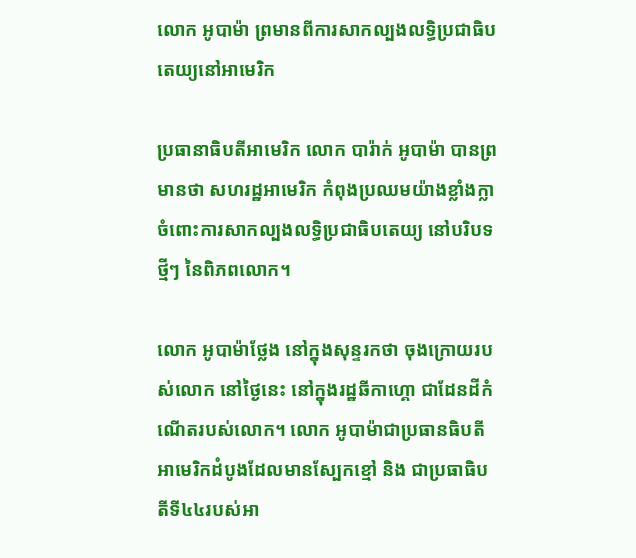លោក អូបាម៉ា ព្រមានពីការសាកល្បងលទ្ធិប្រជាធិបតេយ្យនៅអាមេរិក

ប្រធានាធិបតីអាមេរិក លោក បារ៉ាក់ អូបាម៉ា បានព្រមានថា សហរដ្ឋអាមេរិក កំពុងប្រឈមយ៉ាងខ្លាំងក្លា ចំពោះការសាកល្បងលទ្ធិប្រជាធិបតេយ្យ នៅបរិបទថ្មីៗ នៃពិភពលោក។

លោក អូបាម៉ាថ្លែង នៅក្នុងសុន្ទរកថា ចុងក្រោយរបស់លោក នៅថ្ងៃនេះ នៅក្នុងរដ្ឋឆីកាហ្គោ ជាដែនដីកំណើតរបស់លោក។ លោក អូបាម៉ាជាប្រធានធិបតីអាមេរិកដំបូងដែលមានស្បែកខ្មៅ និង ជាប្រធាធិបតីទី៤៤របស់អា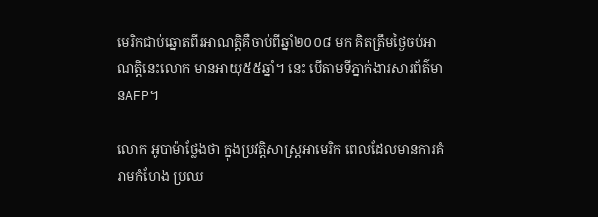មេរិកជាប់ឆ្នោតពីរអាណត្តិគឺចាប់ពីឆ្នាំ២០០៨ មក គិតត្រឹមថ្ងៃចប់អាណត្តិនេះលោក មានអាយុ៥៥ឆ្នាំ។ នេះ បើតាមទីភ្នាក់ងារសារព័ត៌មានAFP។

លោក អូបាម៉ាថ្លែងថា ក្នុងប្រវត្តិសាស្ត្រអាមេរិក ពេលដែលមានការគំរាមកំហែង ប្រឈ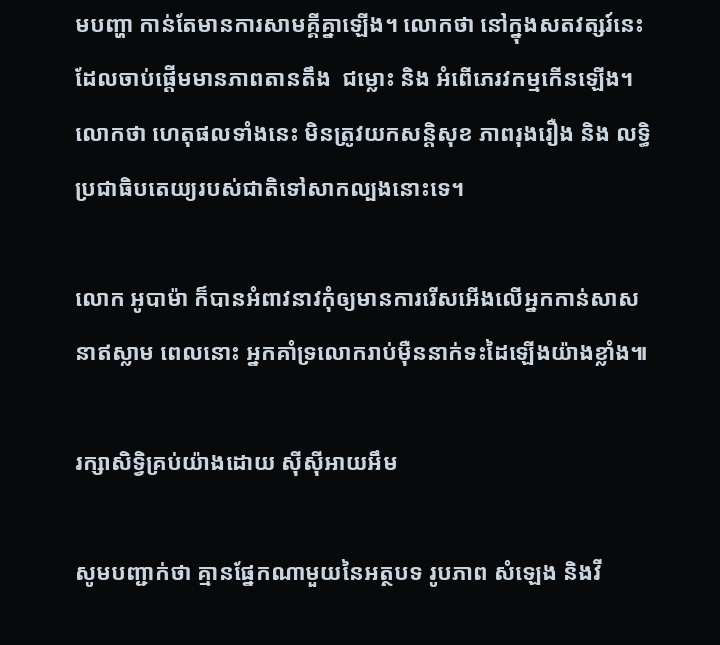មបញ្ហា កាន់តែមានការសាមគ្គីគ្នាឡើង។ លោកថា នៅក្នុងសតវត្សរ៍នេះ ដែលចាប់ផ្តើមមានភាពតានតឹង  ជម្លោះ និង អំពើភេរវកម្មកើនឡើង។ លោកថា ហេតុផលទាំងនេះ មិនត្រូវយកសន្តិសុខ ភាពរុងរឿង និង លទ្ធិប្រជាធិបតេយ្យរបស់ជាតិទៅសាកល្បងនោះទេ។

លោក អូបាម៉ា ក៏បានអំពាវនាវកុំឲ្យមានការរើសអើងលើអ្នកកាន់សាសនាឥស្លាម ពេលនោះ អ្នកគាំទ្រលោករាប់ម៉ឺននាក់ទះដៃឡើងយ៉ាងខ្លាំង៕

រក្សាសិទ្វិគ្រប់យ៉ាងដោយ ស៊ីស៊ីអាយអឹម

សូមបញ្ជាក់ថា គ្មានផ្នែកណាមួយនៃអត្ថបទ រូបភាព សំឡេង និងវី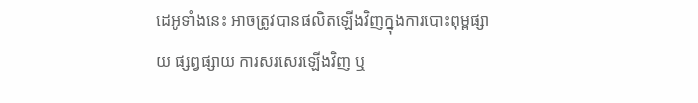ដេអូទាំងនេះ អាចត្រូវបានផលិតឡើងវិញក្នុងការបោះពុម្ពផ្សាយ ផ្សព្វផ្សាយ ការសរសេរឡើងវិញ ឬ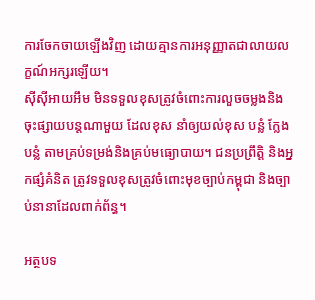ការចែកចាយឡើងវិញ ដោយគ្មានការអនុញ្ញាតជាលាយលក្ខណ៍អក្សរឡើយ។
ស៊ីស៊ីអាយអឹម មិនទទួលខុសត្រូវចំពោះការលួចចម្លងនិងចុះផ្សាយបន្តណាមួយ ដែលខុស នាំឲ្យយល់ខុស បន្លំ ក្លែងបន្លំ តាមគ្រប់ទម្រង់និងគ្រប់មធ្យោបាយ។ ជនប្រព្រឹត្តិ និងអ្នកផ្សំគំនិត ត្រូវទទួលខុសត្រូវចំពោះមុខច្បាប់កម្ពុជា និងច្បាប់នានាដែលពាក់ព័ន្ធ។

អត្ថបទ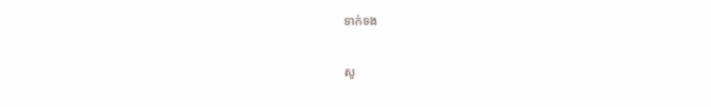ទាក់ទង

សូ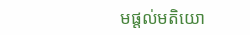មផ្ដល់មតិយោ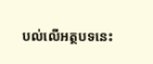បល់លើអត្ថបទនេះ